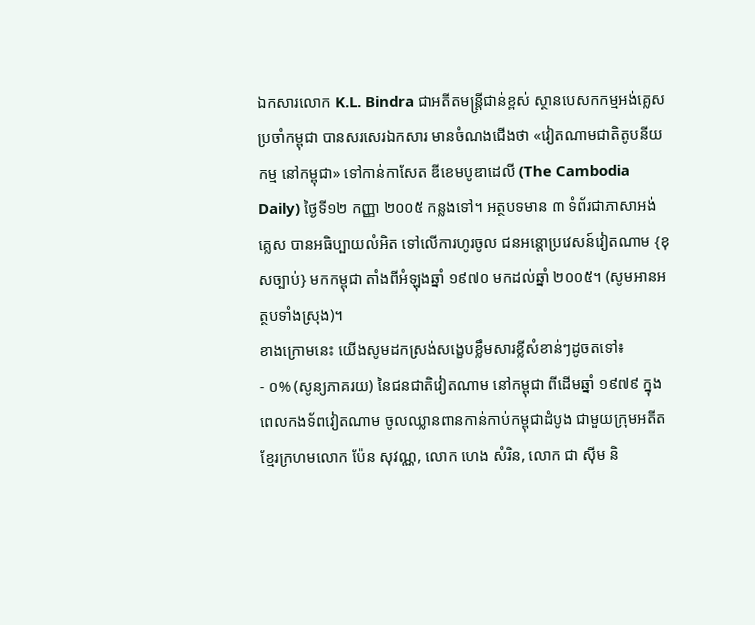ឯកសារលោក K.L. Bindra ជាអតីតមន្រ្តីជាន់ខ្ពស់ ស្ថានបេសកកម្មអង់គ្លេសប្រចាំកម្ពុជា បានសរសេរឯកសារ មានចំណងជើងថា «វៀតណាមជាតិតូបនីយកម្ម នៅកម្ពុជា» ទៅកាន់កាសែត ឌីខេមបូឌាដេលី (The Cambodia Daily) ថ្ងៃទី១២ កញ្ញា ២០០៥ កន្លងទៅ។ អត្ថបទមាន ៣ ទំព័រជាភាសាអង់គ្លេស បានអធិប្បាយលំអិត ទៅលើការហូរចូល ជនអន្តោប្រវេសន៍វៀតណាម {ខុសច្បាប់} មកកម្ពុជា តាំងពីអំឡុងឆ្នាំ ១៩៧០ មកដល់ឆ្នាំ ២០០៥។ (សូមអានអត្ថបទាំងស្រុង)។
ខាងក្រោមនេះ យើងសូមដកស្រង់សង្ខេបខ្លឹមសារខ្លីសំខាន់ៗដូចតទៅ៖
- ០% (សូន្យភាគរយ) នៃជនជាតិវៀតណាម នៅកម្ពុជា ពីដើមឆ្នាំ ១៩៧៩ ក្នុងពេលកងទ័ពវៀតណាម ចូលឈ្លានពានកាន់កាប់កម្ពុជាដំបូង ជាមួយក្រុមអតីតខ្មែរក្រហមលោក ប៉ែន សុវណ្ណ, លោក ហេង សំរិន, លោក ជា ស៊ីម និ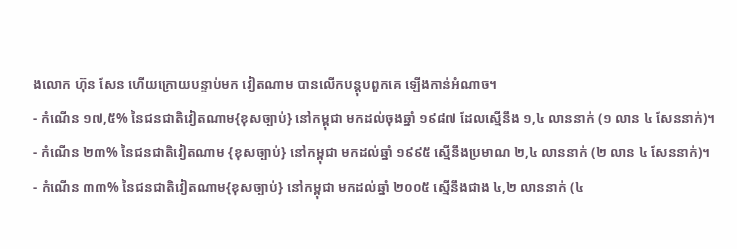ងលោក ហ៊ុន សែន ហើយក្រោយបន្ទាប់មក វៀតណាម បានលើកបន្តុបពួកគេ ឡើងកាន់អំណាច។
- កំណើន ១៧,៥% នៃជនជាតិវៀតណាម{ខុសច្បាប់} នៅកម្ពុជា មកដល់ចុងឆ្នាំ ១៩៨៧ ដែលស្មើនឹង ១,៤ លាននាក់ (១ លាន ៤ សែននាក់)។
- កំណើន ២៣% នៃជនជាតិវៀតណាម {ខុសច្បាប់} នៅកម្ពុជា មកដល់ឆ្នាំ ១៩៩៥ ស្មើនឹងប្រមាណ ២,៤ លាននាក់ (២ លាន ៤ សែននាក់)។
- កំណើន ៣៣% នៃជនជាតិវៀតណាម{ខុសច្បាប់} នៅកម្ពុជា មកដល់ឆ្នាំ ២០០៥ ស្មើនឹងជាង ៤,២ លាននាក់ (៤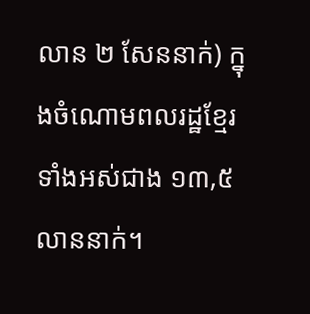លាន ២ សែននាក់) ក្នុងចំណោមពលរដ្ឋខ្មែរទាំងអស់ជាង ១៣,៥ លាននាក់។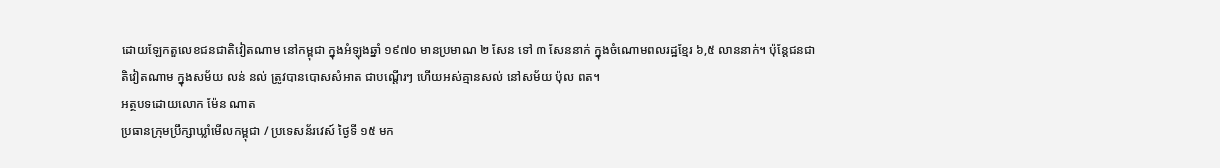ដោយឡែកតួលេខជនជាតិវៀតណាម នៅកម្ពុជា ក្នុងអំឡុងឆ្នាំ ១៩៧០ មានប្រមាណ ២ សែន ទៅ ៣ សែននាក់ ក្នុងចំណោមពលរដ្ឋខ្មែរ ៦,៥ លាននាក់។ ប៉ុន្តែជនជាតិវៀតណាម ក្នុងសម័យ លន់ នល់ ត្រូវបានបោសសំអាត ជាបណ្តើរៗ ហើយអស់គ្មានសល់ នៅសម័យ ប៉ុល ពត។
អត្ថបទដោយលោក ម៉ែន ណាត
ប្រធានក្រុមប្រឹក្សាឃ្លាំមើលកម្ពុជា / ប្រទេសន័រវេស៍ ថ្ងៃទី ១៥ មក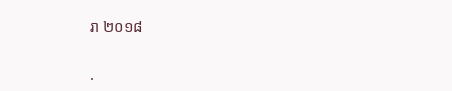រា ២០១៨

.